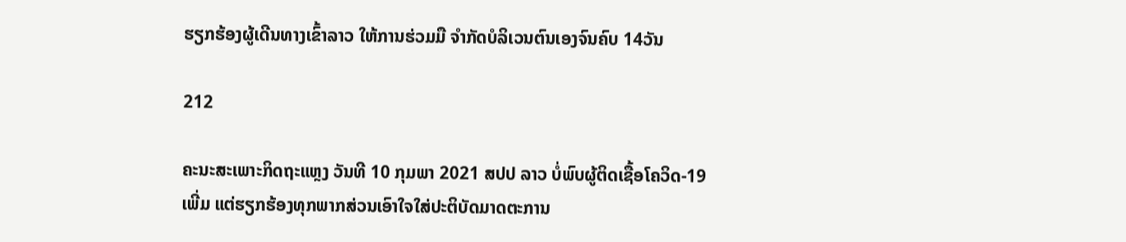ຮຽກຮ້ອງຜູ້ເດີນທາງເຂົ້າລາວ ໃຫ້ການຮ່ວມມື ຈໍາກັດບໍລິເວນຕົນເອງຈົນຄົບ 14ວັນ

212

ຄະນະສະເພາະກິດຖະແຫຼງ ວັນທີ 10 ກຸມພາ 2021 ສປປ ລາວ ບໍ່ພົບຜູ້ຕິດເຊື້ອໂຄວິດ-19 ເພີ່ມ ແຕ່ຮຽກຮ້ອງທຸກພາກສ່ວນເອົາໃຈໃສ່ປະຕິບັດມາດຕະການ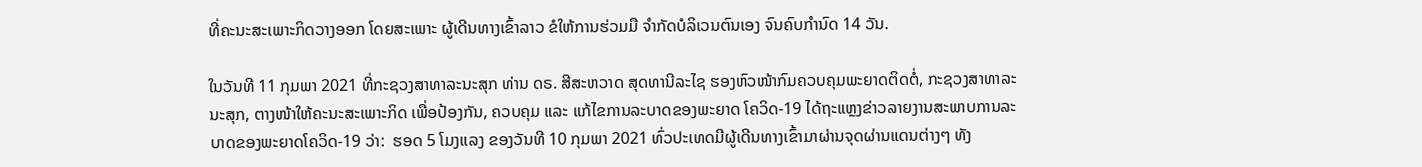ທີ່ຄະນະສະເພາະກິດວາງອອກ ໂດຍສະເພາະ ຜູ້ເດີນທາງເຂົ້າລາວ ຂໍໃຫ້ການຮ່ວມມື ຈໍາກັດບໍລິເວນຕົນເອງ ຈົນຄົບກໍານົດ 14 ວັນ.

ໃນວັນທີ 11 ກຸມພາ 2021 ທີ່ກະຊວງສາທາລະນະສຸກ ທ່ານ ດຣ. ສີສະຫວາດ ສຸດທານີລະໄຊ ຮອງຫົວໜ້າກົມຄວບຄຸມພະຍາດຕິດຕໍ່, ກະຊວງສາທາລະນະສຸກ, ຕາງໜ້າໃຫ້ຄະນະສະເພາະກິດ ເພື່ອປ້ອງກັນ, ຄວບຄຸມ ແລະ ແກ້ໄຂການລະບາດຂອງພະຍາດ ໂຄວິດ-19 ໄດ້ຖະແຫຼງຂ່າວລາຍງານສະພາບການລະບາດຂອງພະຍາດໂຄວິດ-19 ວ່າ:  ຮອດ 5 ໂມງແລງ ຂອງວັນທີ 10 ກຸມພາ 2021 ທົ່ວປະເທດມີຜູ້ເດີນທາງເຂົ້າມາຜ່ານຈຸດຜ່ານແດນຕ່າງໆ ທັງ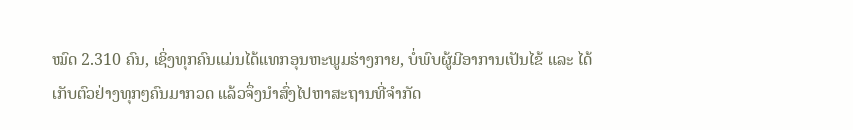ໝົດ 2.310 ຄົນ, ເຊິ່ງທຸກຄົນແມ່ນໄດ້ແທກອຸນຫະພູມຮ່າງກາຍ, ບໍ່ພົບຜູ້ມີອາການເປັນໄຂ້ ແລະ ໄດ້ເກັບຕົວຢ່າງທຸກໆຄົນມາກວດ ແລ້ວຈຶ່ງນຳສົ່ງໄປຫາສະຖານທີ່ຈຳກັດ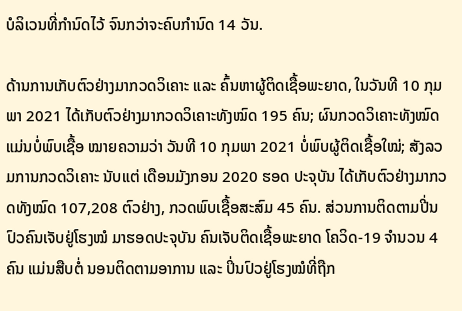ບໍລິເວນທີ່ກຳນົດໄວ້ ຈົນກວ່າຈະຄົບກຳນົດ 14 ວັນ.

ດ້ານການເກັບຕົວຢ່າງມາກວດວິເຄາະ ແລະ ຄົ້ນຫາຜູ້ຕິດເຊື້ອພະຍາດ, ໃນວັນທີ 10 ກຸມພາ 2021 ໄດ້ເກັບຕົວຢ່າງມາກວດວິເຄາະທັງໝົດ 195 ຄົນ; ຜົນກວດວິເຄາະທັງໝົດ ແມ່ນບໍ່ພົບເຊື້ອ ໝາຍຄວາມວ່າ ວັນທີ 10 ກຸມພາ 2021 ບໍ່ພົບຜູ້ຕິດເຊື້ອໃໝ່; ສັງລວມການກວດວິເຄາະ ນັບແຕ່ ເດືອນມັງກອນ 2020 ຮອດ ປະຈຸບັນ ໄດ້ເກັບຕົວຢ່າງມາກວດທັງໝົດ 107,208 ຕົວຢ່າງ, ກວດພົບເຊື້ອສະສົມ 45 ຄົນ. ສ່ວນການຕິດຕາມປີ່ນປົວຄົນເຈັບຢູ່ໂຮງໝໍ ມາຮອດປະຈຸບັນ ຄົນເຈັບຕິດເຊື້ອພະຍາດ ໂຄວິດ-19 ຈຳນວນ 4 ຄົນ ແມ່ນສືບຕໍ່ ນອນຕິດຕາມອາການ ແລະ ປິ່ນປົວຢູ່ໂຮງໝໍທີ່ຖືກ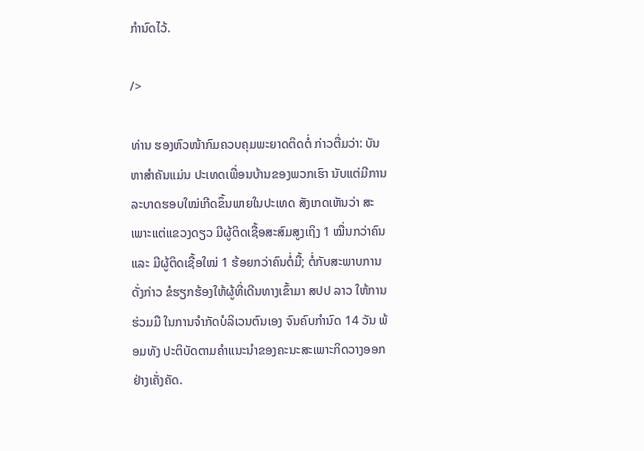ກຳນົດໄວ້.

/>

ທ່ານ ຮອງຫົວໜ້າກົມຄວບຄຸມພະຍາດຕິດຕໍ່ ກ່າວຕື່ມວ່າ: ບັນຫາສຳຄັນແມ່ນ ປະເທດເພື່ອນບ້ານຂອງພວກເຮົາ ນັບແຕ່ມີການລະບາດຮອບໃໝ່ເກີດຂຶ້ນພາຍໃນປະເທດ ສັງເກດເຫັນວ່າ ສະເພາະແຕ່ແຂວງດຽວ ມີຜູ້ຕິດເຊື້ອສະສົມສູງເຖິງ 1 ໝື່ນກວ່າຄົນ ແລະ ມີຜູ້ຕິດເຊື້ອໃໝ່ 1 ຮ້ອຍກວ່າຄົນຕໍ່ມື້; ຕໍ່ກັບສະພາບການດັ່ງກ່າວ ຂໍຮຽກຮ້ອງໃຫ້ຜູ້ທີ່ເດີນທາງເຂົ້າມາ ສປປ ລາວ ໃຫ້ການຮ່ວມມື ໃນການຈຳກັດບໍລິເວນຕົນເອງ ຈົນຄົບກຳນົດ 14 ວັນ ພ້ອມທັງ ປະຕິບັດຕາມຄຳແນະນຳຂອງຄະນະສະເພາະກິດວາງອອກຢ່າງເຄັ່ງຄັດ.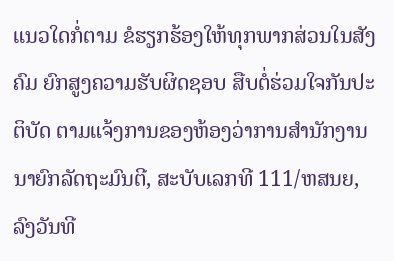ແນວໃດກໍ່ຕາມ ຂໍຮຽກຮ້ອງໃຫ້ທຸກພາກສ່ວນໃນສັງຄົມ ຍົກສູງຄວາມຮັບຜິດຊອບ ສືບຕໍ່ຮ່ວມໃຈກັນປະຕິບັດ ຕາມແຈ້ງການຂອງຫ້ອງວ່າການສຳນັກງານນາຍົກລັດຖະມົນຕີ, ສະບັບເລກທີ 111/ຫສນຍ, ລົງວັນທີ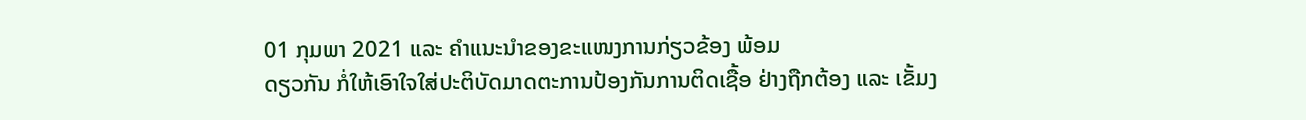01 ກຸມພາ 2021 ແລະ ຄຳແນະນຳຂອງຂະແໜງການກ່ຽວຂ້ອງ ພ້ອມ
ດຽວກັນ ກໍ່ໃຫ້ເອົາໃຈໃສ່ປະຕິບັດມາດຕະການປ້ອງກັນການຕິດເຊື້ອ ຢ່າງຖືກຕ້ອງ ແລະ ເຂັ້ມງ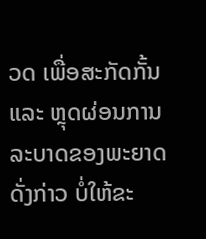ວດ ເພື່ອສະກັດກັ້ນ ແລະ ຫຼຸດຜ່ອນການລະບາດຂອງພະຍາດດັ່ງກ່າວ ບໍ່ໃຫ້ຂະ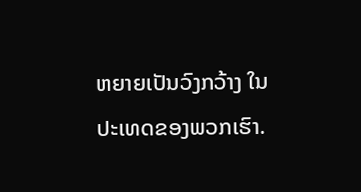ຫຍາຍເປັນວົງກວ້າງ ໃນປະເທດຂອງພວກເຮົາ.